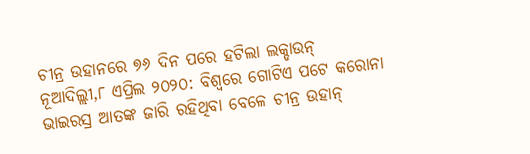ଚୀନ୍ର ଉହାନରେ ୭୬ ଦିନ ପରେ ହଟିଲା ଲକ୍ଡାଉନ୍
ନୂଆଦିଲ୍ଲୀ,୮ ଏପ୍ରିଲ ୨୦୨୦: ବିଶ୍ୱରେ ଗୋଟିଏ ପଟେ କରୋନା ଭାଇରସ୍ର ଆତଙ୍କ ଜାରି ରହିଥିବା ବେଳେ ଚୀନ୍ର ଉହାନ୍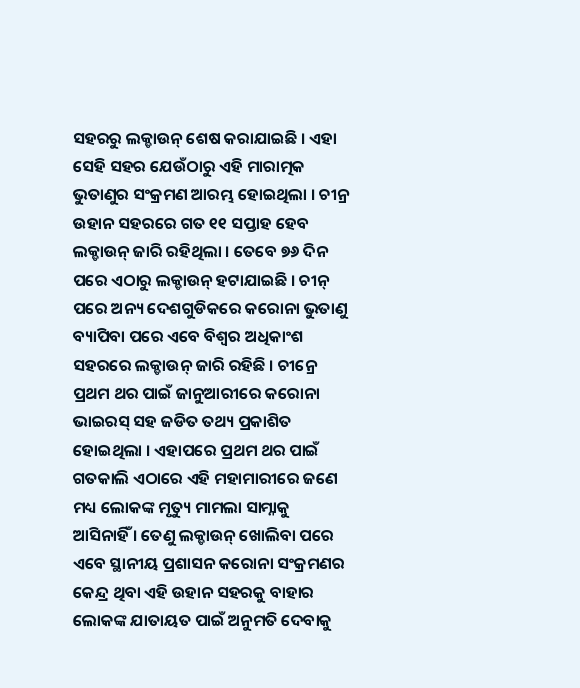ସହରରୁ ଲକ୍ଡାଉନ୍ ଶେଷ କରାଯାଇଛି । ଏହା ସେହି ସହର ଯେଉଁଠାରୁ ଏହି ମାରାତ୍ମକ ଭୁତାଣୁର ସଂକ୍ରମଣ ଆରମ୍ଭ ହୋଇଥିଲା । ଚୀନ୍ର ଉହାନ ସହରରେ ଗତ ୧୧ ସପ୍ତାହ ହେବ ଲକ୍ଡାଉନ୍ ଜାରି ରହିଥିଲା । ତେବେ ୭୬ ଦିନ ପରେ ଏଠାରୁ ଲକ୍ଡାଉନ୍ ହଟାଯାଇଛି । ଚୀନ୍ ପରେ ଅନ୍ୟ ଦେଶଗୁଡିକରେ କରୋନା ଭୁତାଣୁ ବ୍ୟାପିବା ପରେ ଏବେ ବିଶ୍ୱର ଅଧିକାଂଶ ସହରରେ ଲକ୍ଡାଉନ୍ ଜାରି ରହିଛି । ଚୀନ୍ରେ ପ୍ରଥମ ଥର ପାଇଁ ଜାନୁଆରୀରେ କରୋନା ଭାଇରସ୍ ସହ ଜଡିତ ତଥ୍ୟ ପ୍ରକାଶିତ ହୋଇଥିଲା । ଏହାପରେ ପ୍ରଥମ ଥର ପାଇଁ ଗତକାଲି ଏଠାରେ ଏହି ମହାମାରୀରେ ଜଣେ ମଧ୍ୟ ଲୋକଙ୍କ ମୃତ୍ୟୁ ମାମଲା ସାମ୍ନାକୁ ଆସିନାହିଁ । ତେଣୁ ଲକ୍ଡାଉନ୍ ଖୋଲିବା ପରେ ଏବେ ସ୍ଥାନୀୟ ପ୍ରଶାସନ କରୋନା ସଂକ୍ରମଣର କେନ୍ଦ୍ର ଥିବା ଏହି ଉହାନ ସହରକୁ ବାହାର ଲୋକଙ୍କ ଯାତାୟତ ପାଇଁ ଅନୁମତି ଦେବାକୁ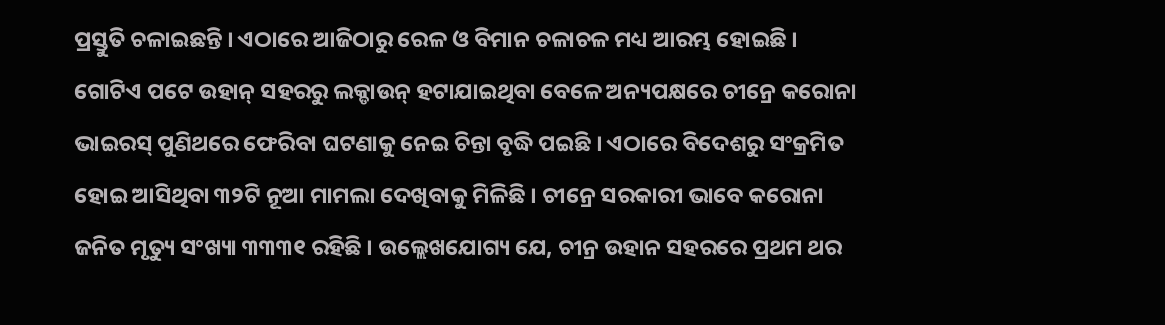ପ୍ରସ୍ତୁତି ଚଳାଇଛନ୍ତି । ଏଠାରେ ଆଜିଠାରୁ ରେଳ ଓ ବିମାନ ଚଳାଚଳ ମଧ୍ୟ ଆରମ୍ଭ ହୋଇଛି ।
ଗୋଟିଏ ପଟେ ଉହାନ୍ ସହରରୁ ଲକ୍ଡାଉନ୍ ହଟାଯାଇଥିବା ବେଳେ ଅନ୍ୟପକ୍ଷରେ ଚୀନ୍ରେ କରୋନା ଭାଇରସ୍ ପୁଣିଥରେ ଫେରିବା ଘଟଣାକୁ ନେଇ ଚିନ୍ତା ବୃଦ୍ଧି ପଇଛି । ଏଠାରେ ବିଦେଶରୁ ସଂକ୍ରମିତ ହୋଇ ଆସିଥିବା ୩୨ଟି ନୂଆ ମାମଲା ଦେଖିବାକୁ ମିଳିଛି । ଚୀନ୍ରେ ସରକାରୀ ଭାବେ କରୋନା ଜନିତ ମୃତ୍ୟୁ ସଂଖ୍ୟା ୩୩୩୧ ରହିଛି । ଉଲ୍ଲେଖଯୋଗ୍ୟ ଯେ, ଚୀନ୍ର ଉହାନ ସହରରେ ପ୍ରଥମ ଥର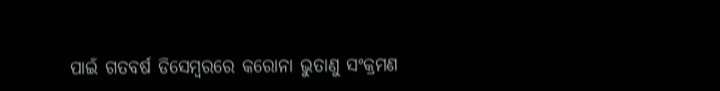ପାଇଁ ଗତବର୍ଷ ଡିସେମ୍ବରରେ କରୋନା ଭୁତାଣୁ ସଂକ୍ରମଣ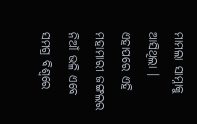ମାମଲା ସାମ୍ନାକୁ ଆସିଥିଲା । ଏହାପରେ ଏହି ମହାମାରୀ ଜଙ୍ଗଲର ନିଆଁ ଭଳି ଏବେ ସମଗ୍ର ବିଶ୍ୱରେ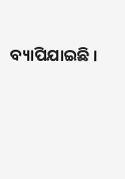ବ୍ୟାପିଯାଇଛି ।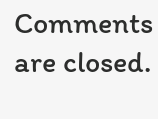Comments are closed.